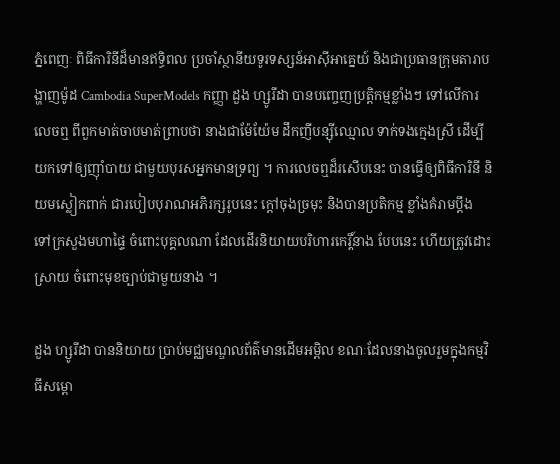ភ្នំពេញៈ ពិធីការិនីដ៏មានឥទិ្ធពល ប្រចាំស្ថានីយទូរទស្សន៍អាស៊ីអាគ្នេយ៍ និងជាប្រធានក្រុមតារាបង្ហាញម៉ូដ Cambodia SuperModels កញ្ញា ដួង ហ្សូរីដា បានបញ្ចេញប្រតិ្តកម្មខ្លាំងៗ ទៅលើការលេចឮ ពីពួកមាត់ចាបមាត់ព្រាបថា នាងជាម៉ែយ៉ែម ដឹកញីបន្ស៊ីឈ្មោល ទាក់ទងក្មេងស្រី ដើម្បីយកទៅឲ្យញ៉ាំបាយ ជាមួយបុរសអ្នកមានទ្រព្យ ។ ការលេចឮដ៏រសើបនេះ បានធ្វើឲ្យពិធីការិនី និយមស្លៀកពាក់ ជារបៀបបុរាណអភិរក្សរូបនេះ ក្តៅចុងច្រមុះ និងបានប្រតិកម្ម ខ្លាំងគំរាមប្តឹង ទៅក្រសួងមហាផ្ទៃ ចំពោះបុគ្គលណា ដែលដើរនិយាយបរិហារកេរ្តិ៍នាង បែបនេះ ហើយត្រូវដោះស្រាយ ចំពោះមុខច្បាប់ជាមួយនាង ។

ដួង ហ្សូរីដា បាននិយាយ បា្រប់មជ្ឈមណ្ឌលព័ត៌មានដើមអម្ពិល ខណៈដែលនាងចូលរួមក្នុងកម្មវិធីសម្ពោ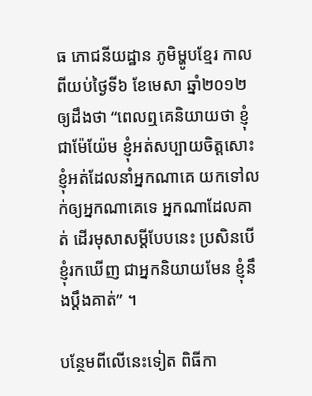ធ ភោជនីយដ្ឋាន ភូមិម្ហូបខ្មែរ កាលពីយប់ថ្ងៃទី៦ ខែមេសា ឆ្នាំ២០១២ ឲ្យដឹងថា “ពេលឮគេនិយាយថា ខ្ញុំជាម៉ែយ៉ែម ខ្ញុំអត់សប្បាយចិត្តសោះ ខ្ញុំអត់ដែលនាំអ្នកណាគេ យកទៅលក់ឲ្យអ្នកណាគេទេ អ្នកណាដែលគាត់ ដើរមុសាសម្តីបែបនេះ ប្រសិនបើខ្ញុំរកឃើញ ជាអ្នកនិយាយមែន ខ្ញុំនឹងប្តឹងគាត់” ។

បន្ថែមពីលើនេះទៀត ពិធីកា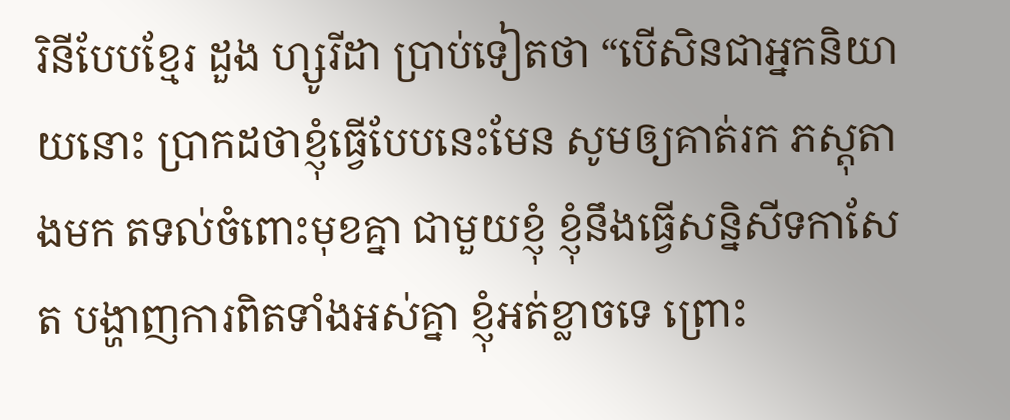រិនីបែបខ្មែរ ដួង ហ្សូរីដា ប្រាប់ទៀតថា “បើសិនជាអ្នកនិយាយនោះ ប្រាកដថាខ្ញុំធ្វើបែបនេះមែន សូមឲ្យគាត់រក ភស្តុតាងមក តទល់ចំពោះមុខគ្នា ជាមួយខ្ញុំ ខ្ញុំនឹងធ្វើសន្និសីទកាសែត បង្ហាញការពិតទាំងអស់គ្នា ខ្ញុំអត់ខ្លាចទេ ព្រោះ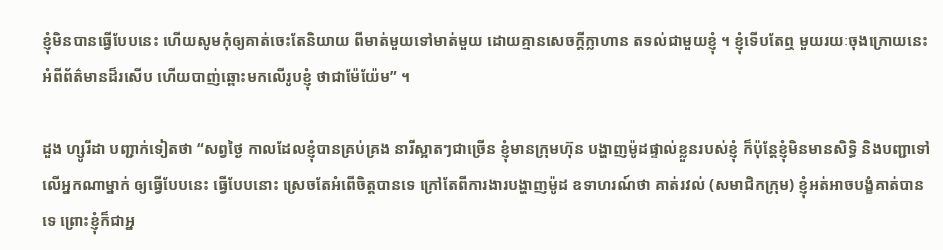ខ្ញុំមិនបានធ្វើបែបនេះ ហើយសូមកុំឲ្យគាត់ចេះតែនិយាយ ពីមាត់មួយទៅមាត់មួយ ដោយគ្មានសេចក្តីក្លាហាន តទល់ជាមួយខ្ញុំ ។ ខ្ញុំទើបតែឮ មួយរយៈចុងក្រោយនេះ អំពីព័ត៌មានដ៏រសើប ហើយបាញ់ឆ្ពោះមកលើរូបខ្ញុំ ថាជាម៉ែយ៉ែម” ។

ដួង ហ្សូរីដា បញ្ជាក់ទៀតថា “សព្វថ្ងៃ កាលដែលខ្ញុំបានគ្រប់គ្រង នារីស្អាតៗជាច្រើន ខ្ញុំមានក្រុមហ៊ុន បង្ហាញម៉ូដផ្ទាល់ខ្លួនរបស់ខ្ញុំ ក៏ប៉ុន្តែខ្ញុំមិនមានសិទ្ធិ និងបញ្ជាទៅលើអ្នកណាម្នាក់ ឲ្យធ្វើបែបនេះ ធ្វើបែបនោះ ស្រេចតែអំពើចិត្តបានទេ ក្រៅតែពីការងារបង្ហាញម៉ូដ ឧទាហរណ៍ថា គាត់រវល់ (សមាជិកក្រុម) ខ្ញុំអត់អាចបង្ខំគាត់បានទេ ព្រោះខ្ញុំក៏ជាអ្ន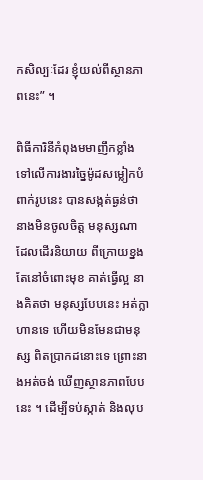កសិល្បៈដែរ ខ្ញុំយល់ពីស្ថានភាពនេះ” ។

ពិធីការិនីកំពុងមមាញឹកខ្លាំង ទៅលើការងារច្នៃម៉ូដសម្លៀកបំពាក់រូបនេះ បានសង្កត់ធ្ងន់ថា នាងមិនចូលចិត្ត មនុស្សណា ដែលដើរនិយាយ ពីក្រោយខ្នង តែនៅចំពោះមុខ គាត់ធ្វើល្អ នាងគិតថា មនុស្សបែបនេះ អត់ក្លាហានទេ ហើយមិនមែនជាមនុស្ស ពិតបា្រកដនោះទេ ព្រោះនាងអត់ចង់ ឃើញស្ថានភាពបែបនេះ ។ ដើម្បីទប់ស្កាត់ និងលុប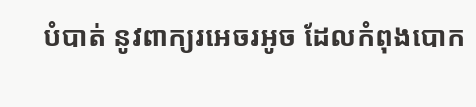បំបាត់ នូវពាក្យរអេចរអូច ដែលកំពុងបោក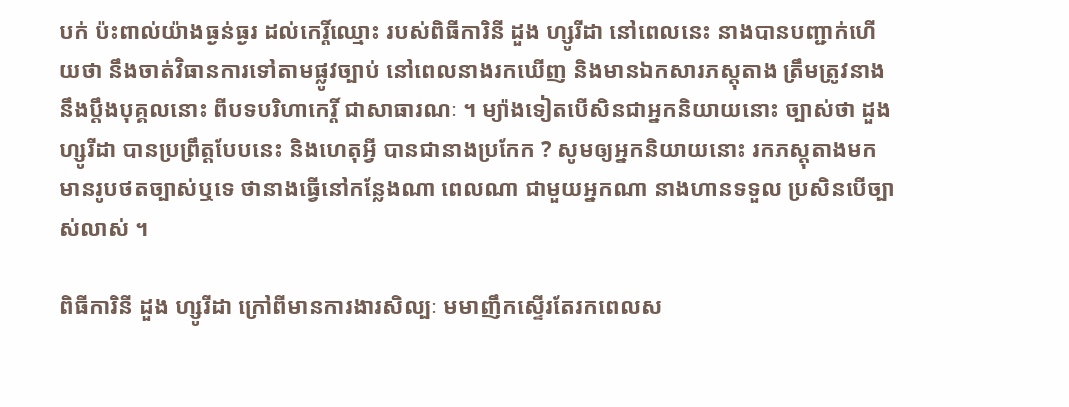បក់ ប៉ះពាល់យ៉ាងធ្ងន់ធ្ងរ ដល់កេរ្តិ៍ឈ្មោះ របស់ពិធីការិនី ដួង ហ្សូរីដា នៅពេលនេះ នាងបានបញ្ជាក់ហើយថា នឹងចាត់វិធានការទៅតាមផ្លូវច្បាប់ នៅពេលនាងរកឃើញ និងមានឯកសារភស្តុតាង ត្រឹមត្រូវនាងនឹងប្តឹងបុគ្គលនោះ ពីបទបរិហាកេរ្តិ៍ ជាសាធារណៈ ។ ម្យ៉ាងទៀតបើសិនជាអ្នកនិយាយនោះ ច្បាស់ថា ដួង ហ្សូរីដា បានប្រព្រឹត្តបែបនេះ និងហេតុអ្វី បានជានាងប្រកែក ? សូមឲ្យអ្នកនិយាយនោះ រកភស្តុតាងមក មានរូបថតច្បាស់ឬទេ ថានាងធ្វើនៅកន្លែងណា ពេលណា ជាមួយអ្នកណា នាងហានទទួល ប្រសិនបើច្បាស់លាស់ ។

ពិធីការិនី ដួង ហ្សូរីដា ក្រៅពីមានការងារសិល្បៈ មមាញឹកស្ទើរតែរកពេលស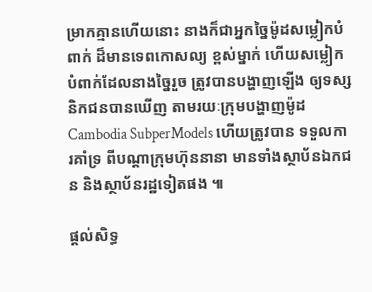ម្រាកគ្មានហើយនោះ នាងក៏ជាអ្នកច្នៃម៉ូដសម្លៀកបំពាក់ ដ៏មានទេពកោសល្យ ខ្ពស់ម្នាក់ ហើយសម្លៀកបំពាក់ដែលនាងច្នៃរួច ត្រូវបានបង្ហាញឡើង ឲ្យទស្សនិកជនបានឃើញ តាមរយៈក្រុមបង្ហាញម៉ូដ Cambodia SubperModels ហើយត្រូវបាន ទទួលការគាំទ្រ ពីបណ្តាក្រុមហ៊ុននានា មានទាំងស្ថាប័នឯកជន និងស្ថាប័នរដ្ឋទៀតផង ៕

ផ្តល់សិទ្ធ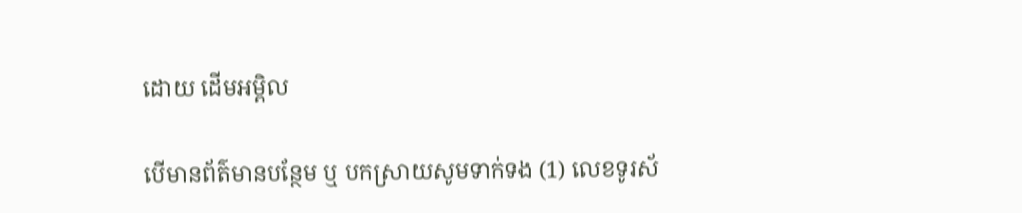ដោយ ដើមអម្ពិល

បើមានព័ត៌មានបន្ថែម ឬ បកស្រាយសូមទាក់ទង (1) លេខទូរស័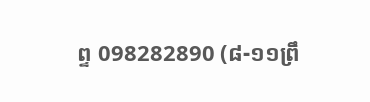ព្ទ 098282890 (៨-១១ព្រឹ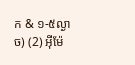ក & ១-៥ល្ងាច) (2) អ៊ីម៉ែ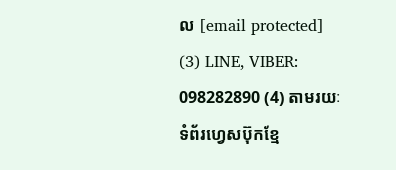ល [email protected] (3) LINE, VIBER: 098282890 (4) តាមរយៈទំព័រហ្វេសប៊ុកខ្មែ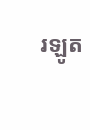រឡូត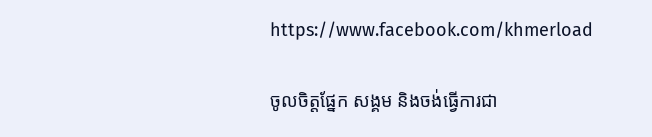https://www.facebook.com/khmerload

ចូលចិត្តផ្នែក សង្គម និងចង់ធ្វើការជា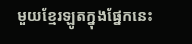មួយខ្មែរឡូតក្នុងផ្នែកនេះ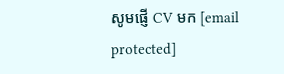សូមផ្ញើ CV មក [email protected]